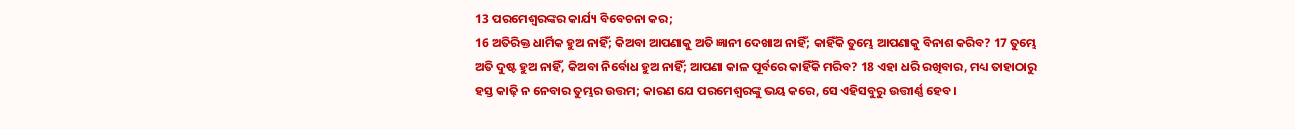13 ପରମେଶ୍ୱରଙ୍କର କାର୍ଯ୍ୟ ବିବେଚନା କର;
16 ଅତିରିକ୍ତ ଧାର୍ମିକ ହୁଅ ନାହିଁ; କିଅବା ଆପଣାକୁ ଅତି ଜ୍ଞାନୀ ଦେଖାଅ ନାହିଁ; କାହିଁକି ତୁମ୍ଭେ ଆପଣାକୁ ବିନାଶ କରିବ? 17 ତୁମ୍ଭେ ଅତି ଦୁଷ୍ଟ ହୁଅ ନାହିଁ, କିଅବା ନିର୍ବୋଧ ହୁଅ ନାହିଁ; ଆପଣା କାଳ ପୂର୍ବରେ କାହିଁକି ମରିବ? 18 ଏହା ଧରି ରଖିବାର, ମଧ୍ୟ ତାହାଠାରୁ ହସ୍ତ କାଢ଼ି ନ ନେବାର ତୁମ୍ଭର ଉତ୍ତମ; କାରଣ ଯେ ପରମେଶ୍ୱରଙ୍କୁ ଭୟ କରେ, ସେ ଏହିସବୁରୁ ଉତ୍ତୀର୍ଣ୍ଣ ହେବ।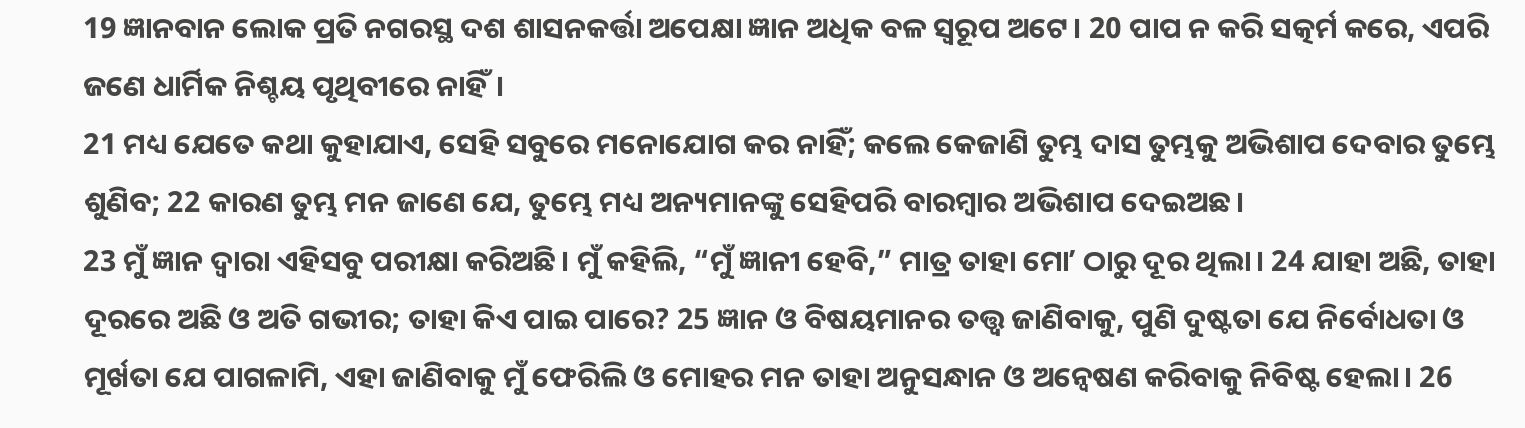19 ଜ୍ଞାନବାନ ଲୋକ ପ୍ରତି ନଗରସ୍ଥ ଦଶ ଶାସନକର୍ତ୍ତା ଅପେକ୍ଷା ଜ୍ଞାନ ଅଧିକ ବଳ ସ୍ୱରୂପ ଅଟେ। 20 ପାପ ନ କରି ସତ୍କର୍ମ କରେ, ଏପରି ଜଣେ ଧାର୍ମିକ ନିଶ୍ଚୟ ପୃଥିବୀରେ ନାହିଁ।
21 ମଧ୍ୟ ଯେତେ କଥା କୁହାଯାଏ, ସେହି ସବୁରେ ମନୋଯୋଗ କର ନାହିଁ; କଲେ କେଜାଣି ତୁମ୍ଭ ଦାସ ତୁମ୍ଭକୁ ଅଭିଶାପ ଦେବାର ତୁମ୍ଭେ ଶୁଣିବ; 22 କାରଣ ତୁମ୍ଭ ମନ ଜାଣେ ଯେ, ତୁମ୍ଭେ ମଧ୍ୟ ଅନ୍ୟମାନଙ୍କୁ ସେହିପରି ବାରମ୍ବାର ଅଭିଶାପ ଦେଇଅଛ।
23 ମୁଁ ଜ୍ଞାନ ଦ୍ୱାରା ଏହିସବୁ ପରୀକ୍ଷା କରିଅଛି। ମୁଁ କହିଲି, “ମୁଁ ଜ୍ଞାନୀ ହେବି,” ମାତ୍ର ତାହା ମୋʼ ଠାରୁ ଦୂର ଥିଲା। 24 ଯାହା ଅଛି, ତାହା ଦୂରରେ ଅଛି ଓ ଅତି ଗଭୀର; ତାହା କିଏ ପାଇ ପାରେ? 25 ଜ୍ଞାନ ଓ ବିଷୟମାନର ତତ୍ତ୍ୱ ଜାଣିବାକୁ, ପୁଣି ଦୁଷ୍ଟତା ଯେ ନିର୍ବୋଧତା ଓ ମୂର୍ଖତା ଯେ ପାଗଳାମି, ଏହା ଜାଣିବାକୁ ମୁଁ ଫେରିଲି ଓ ମୋହର ମନ ତାହା ଅନୁସନ୍ଧାନ ଓ ଅନ୍ଵେଷଣ କରିବାକୁ ନିବିଷ୍ଟ ହେଲା। 26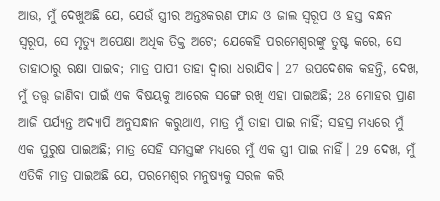ଆଉ, ମୁଁ ଦେଖୁଅଛି ଯେ, ଯେଉଁ ସ୍ତ୍ରୀର ଅନ୍ତଃକରଣ ଫାନ୍ଦ ଓ ଜାଲ ସ୍ୱରୂପ ଓ ହସ୍ତ ବନ୍ଧନ ସ୍ୱରୂପ, ସେ ମୃତ୍ୟୁ ଅପେକ୍ଷା ଅଧିକ ତିକ୍ତ ଅଟେ; ଯେକେହି ପରମେଶ୍ୱରଙ୍କୁ ତୁଷ୍ଟ କରେ, ସେ ତାହାଠାରୁ ରକ୍ଷା ପାଇବ; ମାତ୍ର ପାପୀ ତାହା ଦ୍ୱାରା ଧରାଯିବ। 27 ଉପଦେଶକ କହନ୍ତି, ଦେଖ, ମୁଁ ତତ୍ତ୍ୱ ଜାଣିବା ପାଇଁ ଏକ ବିଷୟକୁ ଆରେକ ସଙ୍ଗେ ରଖି ଏହା ପାଇଅଛି; 28 ମୋହର ପ୍ରାଣ ଆଜି ପର୍ଯ୍ୟନ୍ତ ଅଦ୍ୟାପି ଅନୁସନ୍ଧାନ କରୁଥାଏ, ମାତ୍ର ମୁଁ ତାହା ପାଇ ନାହିଁ; ସହସ୍ର ମଧ୍ୟରେ ମୁଁ ଏକ ପୁରୁଷ ପାଇଅଛି; ମାତ୍ର ସେହି ସମସ୍ତଙ୍କ ମଧ୍ୟରେ ମୁଁ ଏକ ସ୍ତ୍ରୀ ପାଇ ନାହିଁ। 29 ଦେଖ, ମୁଁ ଏତିକି ମାତ୍ର ପାଇଅଛି ଯେ, ପରମେଶ୍ୱର ମନୁଷ୍ୟକୁ ସରଳ କରି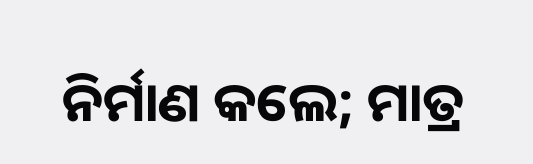ନିର୍ମାଣ କଲେ; ମାତ୍ର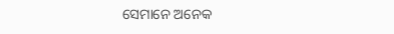ସେମାନେ ଅନେକ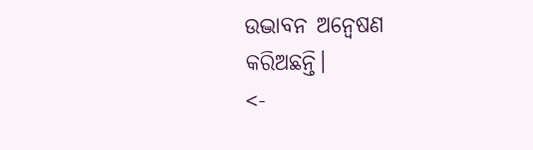ଉଦ୍ଭାବନ ଅନ୍ଵେଷଣ କରିଅଛନ୍ତି।
<-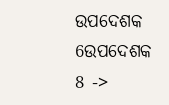ଉପଦେଶକ 6ଉପଦେଶକ 8 ->